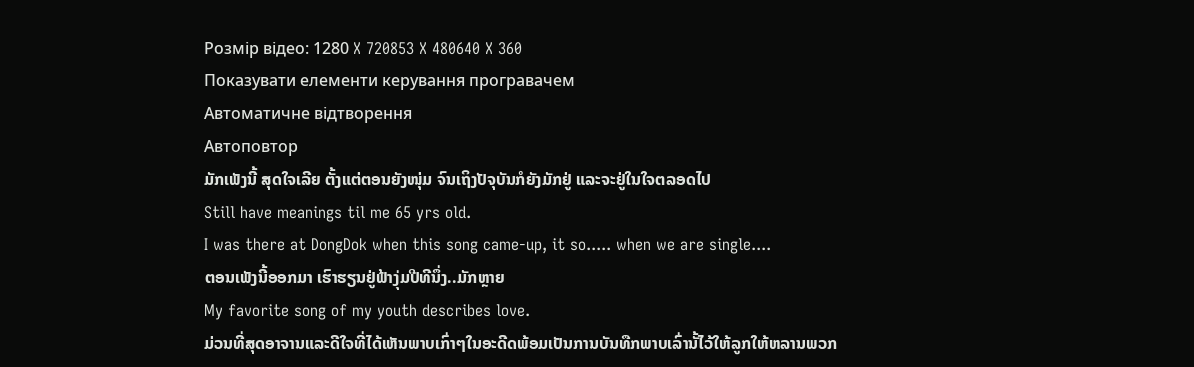Розмір відео: 1280 X 720853 X 480640 X 360
Показувати елементи керування програвачем
Автоматичне відтворення
Автоповтор
ມັກເພັງນີ້ ສຸດໃຈເລີຍ ຕັ້ງແຕ່ຕອນຍັງໜຸ່ມ ຈົນເຖິງປັຈຸບັນກໍຍັງມັກຢູ່ ແລະຈະຢູ່ໃນໃຈຕລອດໄປ
Still have meanings til me 65 yrs old.
I was there at DongDok when this song came-up, it so..... when we are single....
ຕອນເພັງນີ້ອອກມາ ເຮົາຮຽນຢູ່ຟ້າງຸ່ມປີທີນຶ່ງ..ມັກຫຼາຍ
My favorite song of my youth describes love.
ມ່ວນທີ່ສຸດອາຈານແລະດີໃຈທີ່ໄດ້ເຫັນພາບເກົ່າໆໃນອະດີດພ້ອມເປັນການບັນທືກພາບເລົ່ານັ້ໄວ້ໃຫ້ລູກໃຫ້ຫລານພວກ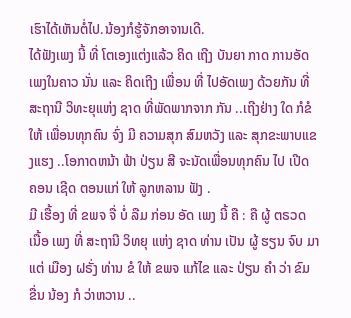ເຮົາໄດ້ເຫັນຕໍ່ໄປ.ນ້ອງກໍຮູ້ຈັກອາຈານເດີ.
ໄດ້ຟັງເພງ ນີ້ ທີ່ ໂຕເອງແຕ່ງແລ້ວ ຄິດ ເຖີງ ບັນຍາ ກາດ ການອັດເພງໃນຄາວ ນັ່ນ ແລະ ຄິດເຖີງ ເພື່ອນ ທີ່ ໄປອັດເພງ ດ້ວຍກັນ ທີ່ ສະຖານີ ວິທະຍຸແຫ່ງ ຊາດ ທີ່ພັດພາກຈາກ ກັນ ..ເຖີງຢ່າງ ໃດ ກໍຂໍໃຫ້ ເພື່ອນທຸກຄົນ ຈົ່ງ ມີ ຄວາມສຸກ ສົມຫວັງ ແລະ ສຸກຂະພາບແຂງແຮງ ..ໂອກາດຫນ້າ ຟ້າ ປ່ຽນ ສີ ຈະນັດເພື່ອນທຸກຄົນ ໄປ ເປີດ ຄອນ ເຊີດ ຕອນແກ່ ໃຫ້ ລູກຫລານ ຟັງ .
ມີ ເຮື້ອງ ທີ່ ຂພຈ ຈື່ ບໍ່ ລືມ ກ່ອນ ອັດ ເພງ ນີ້ ຄື : ຄື ຜູ້ ຕຣວດ ເນື້ອ ເພງ ທີ່ ສະຖານີ ວິທຍຸ ແຫ່ງ ຊາດ ທ່ານ ເປັນ ຜູ້ ຮຽນ ຈົບ ມາ ແຕ່ ເມືອງ ຝຣັ່ງ ທ່ານ ຂໍ ໃຫ້ ຂພຈ ແກ້ໄຂ ແລະ ປ່ຽນ ຄໍາ ວ່າ ຂົມ ຂື່ນ ນ້ອງ ກໍ ວ່າຫວານ ..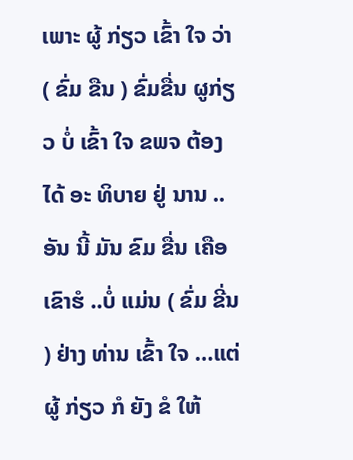ເພາະ ຜູ້ ກ່ຽວ ເຂົ້າ ໃຈ ວ່າ ( ຂົ່ມ ຂືນ ) ຂົ່ມຂື່ນ ຜູກ່ຽວ ບໍ່ ເຂົ້າ ໃຈ ຂພຈ ຕ້ອງ ໄດ້ ອະ ທິບາຍ ຢູ່ ນານ ..ອັນ ນີ້ ມັນ ຂົມ ຂື່ນ ເຄືອ ເຂົາຮໍ ..ບໍ່ ແມ່ນ ( ຂົ່ມ ຂີ່ນ ) ຢ່າງ ທ່ານ ເຂົ້າ ໃຈ …ແຕ່ ຜູ້ ກ່ຽວ ກໍ ຍັງ ຂໍ ໃຫ້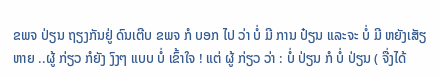ຂພຈ ປ່ຽນ ຖຽງກັນຢູ່ ດົນເຕີບ ຂພຈ ກໍ ບອກ ໄປ ວ່າ ບໍ່ ມີ ການ ປ໋ຽນ ແລະຈະ ບໍ່ ມີ ຫຍັງເສັຽ ຫາຍ ..ຜູ້ ກ່ຽວ ກໍຍັງ ງົງໆ ແບບ ບໍ່ ເຂົ້າໃຈ ! ແຕ່ ຜູ້ ກ່ຽວ ວ່າ : ບໍ່ ປ່ຽນ ກໍ ບໍ່ ປ່ຽນ ( ຈື່ງໄດ້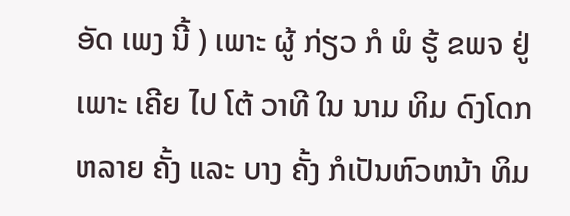ອັດ ເພງ ນີ້ ) ເພາະ ຜູ້ ກ່ຽວ ກໍ ພໍ ຮູ້ ຂພຈ ຢູ່ ເພາະ ເຄີຍ ໄປ ໂຕ້ ວາທີ ໃນ ນາມ ທິມ ດົງໂດກ ຫລາຍ ຄັ້ງ ແລະ ບາງ ຄັ້ງ ກໍເປັນຫົວຫນ້າ ທິມ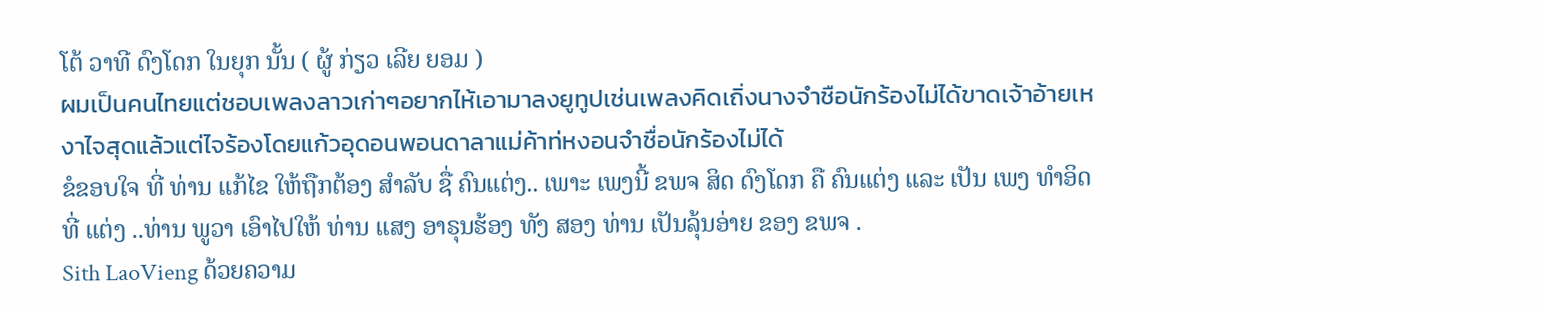ໂຕ້ ວາທີ ດົງໂດກ ໃນຍຸກ ນັ້ນ ( ຜູ້ ກ່ຽວ ເລີຍ ຍອມ )
ผมเป็นคนไทยแต่ชอบเพลงลาวเก่าๆอยากไห้เอามาลงยูทูปเช่นเพลงคิดเถิ่งนางจำชือนักร้องไม่ได้ขาดเจ้าอ้ายเหงาไจสุดแล้วแต่ไจร้องโดยแก้วอุดอนพอนดาลาแม่ค้าท่หงอนจำชื่อนักร้องไม่ได้
ຂໍຂອບໃຈ ທີ່ ທ່ານ ແກ້ໄຂ ໃຫ້ຖືກຕ້ອງ ສໍາລັບ ຊື່ ຄົນແຕ່ງ.. ເພາະ ເພງນີ້ ຂພຈ ສິດ ດົງໂດກ ຄື ຄົນແຕ່ງ ແລະ ເປັນ ເພງ ທໍາອິດ ທີ່ ແຕ່ງ ..ທ່ານ ພູວາ ເອົາໄປໃຫ້ ທ່ານ ແສງ ອາຣຸນຮ້ອງ ທັງ ສອງ ທ່ານ ເປັນລຸ້ນອ່າຍ ຂອງ ຂພຈ .
Sith LaoVieng ດ້ວຍຄວາມ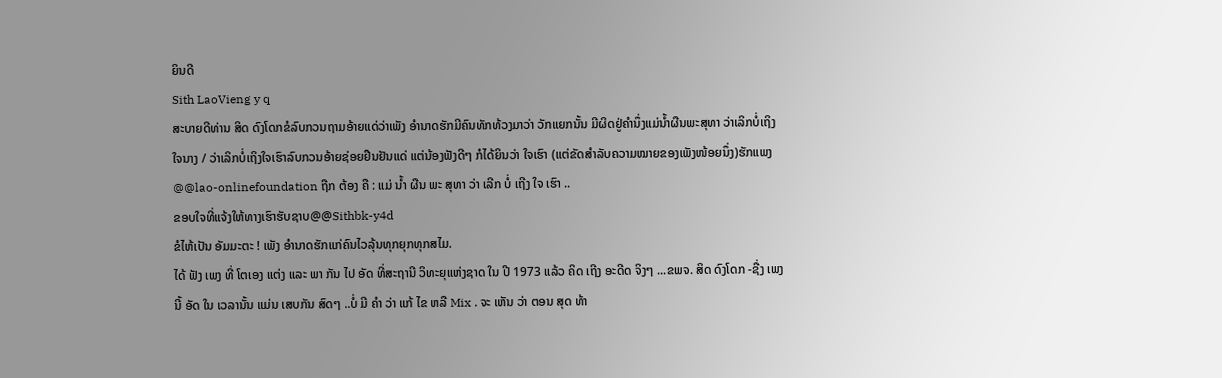ຍິນດີ
Sith LaoVieng y q
ສະບາຍດີທ່ານ ສິດ ດົງໂດກຂໍລົບກວນຖາມອ້າຍແດ່ວ່າເພັງ ອຳນາດຮັກມີຄົນທັກທ້ວງມາວ່າ ວັກແຍກນັ້ນ ມີຜິດຢູ່ຄຳນຶ່ງແມ່ນ້ຳຜືນພະສຸທາ ວ່າເລິກບໍ່ເຖິງໃຈນາງ / ວ່າເລິກບໍ່ເຖິງໃຈເຮົາລົບກວນອ້າຍຊ່ອຍຢືນຢັນແດ່ ແຕ່ນ້ອງຟັງດີໆ ກໍໄດ້ຍິນວ່າ ໃຈເຮົາ (ແຕ່ຂັດສຳລັບຄວາມໝາຍຂອງເພັງໜ້ອຍນຶ່ງ)ຮັກແພງ
@@lao-onlinefoundation ຖືກ ຕ້ອງ ຄື : ແມ່ ນໍ້າ ຜືນ ພະ ສຸທາ ວ່າ ເລີກ ບໍ່ ເຖີງ ໃຈ ເຮົາ ..
ຂອບໃຈທີ່ແຈ້ງໃຫ້ທາງເຮົາຮັບຊາບ@@Sithbk-y4d
ຂໍໄຫ້ເປັນ ອັມມະຕະ ! ເພັງ ອຳນາດຮັກແກ່ຄົນໄວລຸ້ນທຸກຍຸກທຸກສໄມ.
ໄດ້ ຟັງ ເພງ ທີ່ ໂຕເອງ ແຕ່ງ ແລະ ພາ ກັນ ໄປ ອັດ ທີ່ສະຖານີ ວິທະຍຸແຫ່ງຊາດ ໃນ ປີ 1973 ແລ້ວ ຄິດ ເຖີງ ອະດີດ ຈິງໆ ...ຂພຈ. ສິດ ດົງໂດກ -ຊື່ງ ເພງ ນີ້ ອັດ ໃນ ເວລານັ້ນ ແມ່ນ ເສບກັນ ສົດໆ ..ບໍ່ ມີ ຄໍາ ວ່າ ແກ້ ໄຂ ຫລື Mix . ຈະ ເຫັນ ວ່າ ຕອນ ສຸດ ທ້າ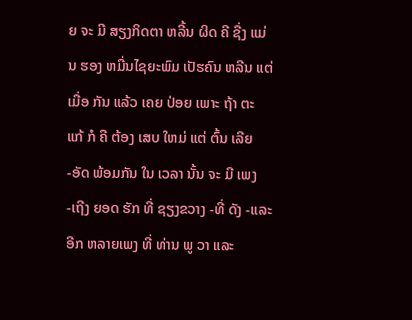ຍ ຈະ ມີ ສຽງກິດຕາ ຫລີ້ນ ຜິດ ຄີ ຊື່ງ ແມ່ນ ຮອງ ຫມື່ນໄຊຍະພົມ ເປັຮຄົນ ຫລີນ ແຕ່ ເມື່ອ ກັນ ແລ້ວ ເຄຍ ປ່ອຍ ເພາະ ຖ້າ ຕະ ແກ້ ກໍ ຄື ຕ້ອງ ເສບ ໃຫມ່ ແຕ່ ຕົ້ນ ເລີຍ -ອັດ ພ້ອມກັນ ໃນ ເວລາ ນັ້ນ ຈະ ມີ ເພງ -ເຖີງ ຍອດ ຮັກ ທີ່ ຊຽງຂວາງ -ທີ່ ດັງ -ແລະ ອີກ ຫລາຍເພງ ທີ່ ທ່ານ ພູ ວາ ແລະ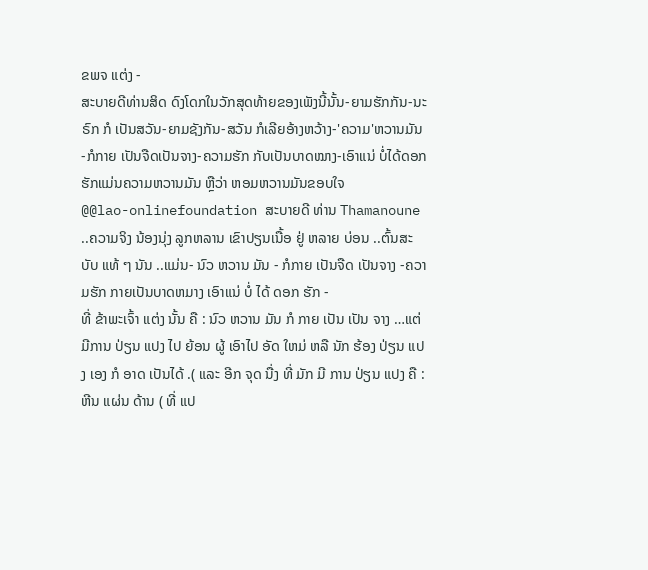ຂພຈ ແຕ່ງ -
ສະບາຍດີທ່ານສິດ ດົງໂດກໃນວັກສຸດທ້າຍຂອງເພັງນີ້ນັ້ນ-ຍາມຮັກກັນ-ນະຣົກ ກໍ ເປັນສວັນ-ຍາມຊັງກັນ-ສວັນ ກໍເລີຍອ້າງຫວ້າງ-'ຄວາມ'ຫວານມັນ-ກໍກາຍ ເປັນຈືດເປັນຈາງ-ຄວາມຮັກ ກັບເປັນບາດໝາງ-ເອົາແນ່ ບໍ່ໄດ້ດອກຮັກແມ່ນຄວາມຫວານມັນ ຫຼືວ່າ ຫອມຫວານມັນຂອບໃຈ
@@lao-onlinefoundation ສະບາຍດີ ທ່ານ Thamanoune ..ຄວາມຈິງ ນ້ອງນຸ່ງ ລູກຫລານ ເຂົາປຽນເນື້ອ ຢູ່ ຫລາຍ ບ່ອນ ..ຕົ້ນສະບັບ ແທ້ ໆ ນັນ ..ແມ່ນ- ນົວ ຫວານ ມັນ - ກໍກາຍ ເປັນຈືດ ເປັນຈາງ -ຄວາມຮັກ ກາຍເປັນບາດຫມາງ ເອົາແນ່ ບໍ່ ໄດ້ ດອກ ຮັກ -
ທີ່ ຂ້າພະເຈົ້າ ແຕ່ງ ນັ້ນ ຄື : ນົວ ຫວານ ມັນ ກໍ ກາຍ ເປັນ ເປັນ ຈາງ …ແຕ່ ມີການ ປ່ຽນ ແປງ ໄປ ຍ້ອນ ຜູ້ ເອົາໄປ ອັດ ໃຫມ່ ຫລື ນັກ ຮ້ອງ ປ່ຽນ ແປງ ເອງ ກໍ ອາດ ເປັນໄດ້ .( ແລະ ອີກ ຈຸດ ນື່ງ ທີ່ ມັກ ມີ ການ ປ່ຽນ ແປງ ຄື : ຫີນ ແຜ່ນ ດ້ານ ( ທີ່ ແປ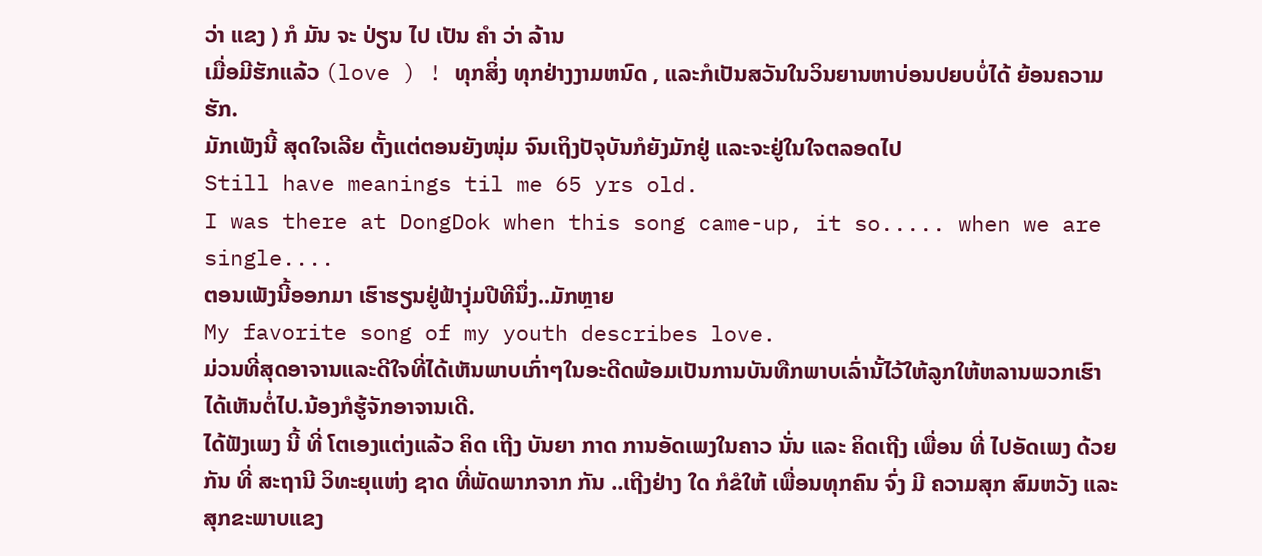ວ່າ ແຂງ ) ກໍ ມັນ ຈະ ປ່ຽນ ໄປ ເປັນ ຄໍາ ວ່າ ລ້ານ
ເມື່ອມີຮັກແລ້ວ (love ) ! ທຸກສິ່ງ ທຸກຢ່າງງາມຫນົດ , ແລະກໍເປັນສວັນໃນວິນຍານຫາບ່ອນປຍບບໍ່ໄດ້ ຍ້ອນຄວາມຮັກ.
ມັກເພັງນີ້ ສຸດໃຈເລີຍ ຕັ້ງແຕ່ຕອນຍັງໜຸ່ມ ຈົນເຖິງປັຈຸບັນກໍຍັງມັກຢູ່ ແລະຈະຢູ່ໃນໃຈຕລອດໄປ
Still have meanings til me 65 yrs old.
I was there at DongDok when this song came-up, it so..... when we are single....
ຕອນເພັງນີ້ອອກມາ ເຮົາຮຽນຢູ່ຟ້າງຸ່ມປີທີນຶ່ງ..ມັກຫຼາຍ
My favorite song of my youth describes love.
ມ່ວນທີ່ສຸດອາຈານແລະດີໃຈທີ່ໄດ້ເຫັນພາບເກົ່າໆໃນອະດີດພ້ອມເປັນການບັນທືກພາບເລົ່ານັ້ໄວ້ໃຫ້ລູກໃຫ້ຫລານພວກເຮົາໄດ້ເຫັນຕໍ່ໄປ.ນ້ອງກໍຮູ້ຈັກອາຈານເດີ.
ໄດ້ຟັງເພງ ນີ້ ທີ່ ໂຕເອງແຕ່ງແລ້ວ ຄິດ ເຖີງ ບັນຍາ ກາດ ການອັດເພງໃນຄາວ ນັ່ນ ແລະ ຄິດເຖີງ ເພື່ອນ ທີ່ ໄປອັດເພງ ດ້ວຍກັນ ທີ່ ສະຖານີ ວິທະຍຸແຫ່ງ ຊາດ ທີ່ພັດພາກຈາກ ກັນ ..ເຖີງຢ່າງ ໃດ ກໍຂໍໃຫ້ ເພື່ອນທຸກຄົນ ຈົ່ງ ມີ ຄວາມສຸກ ສົມຫວັງ ແລະ ສຸກຂະພາບແຂງ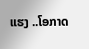ແຮງ ..ໂອກາດ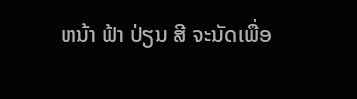ຫນ້າ ຟ້າ ປ່ຽນ ສີ ຈະນັດເພື່ອ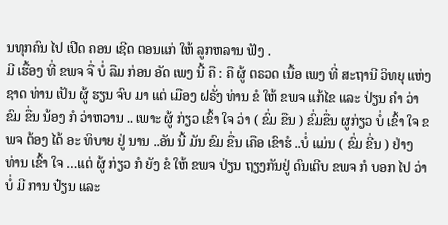ນທຸກຄົນ ໄປ ເປີດ ຄອນ ເຊີດ ຕອນແກ່ ໃຫ້ ລູກຫລານ ຟັງ .
ມີ ເຮື້ອງ ທີ່ ຂພຈ ຈື່ ບໍ່ ລືມ ກ່ອນ ອັດ ເພງ ນີ້ ຄື : ຄື ຜູ້ ຕຣວດ ເນື້ອ ເພງ ທີ່ ສະຖານີ ວິທຍຸ ແຫ່ງ ຊາດ ທ່ານ ເປັນ ຜູ້ ຮຽນ ຈົບ ມາ ແຕ່ ເມືອງ ຝຣັ່ງ ທ່ານ ຂໍ ໃຫ້ ຂພຈ ແກ້ໄຂ ແລະ ປ່ຽນ ຄໍາ ວ່າ ຂົມ ຂື່ນ ນ້ອງ ກໍ ວ່າຫວານ .. ເພາະ ຜູ້ ກ່ຽວ ເຂົ້າ ໃຈ ວ່າ ( ຂົ່ມ ຂືນ ) ຂົ່ມຂື່ນ ຜູກ່ຽວ ບໍ່ ເຂົ້າ ໃຈ ຂພຈ ຕ້ອງ ໄດ້ ອະ ທິບາຍ ຢູ່ ນານ ..ອັນ ນີ້ ມັນ ຂົມ ຂື່ນ ເຄືອ ເຂົາຮໍ ..ບໍ່ ແມ່ນ ( ຂົ່ມ ຂີ່ນ ) ຢ່າງ ທ່ານ ເຂົ້າ ໃຈ …ແຕ່ ຜູ້ ກ່ຽວ ກໍ ຍັງ ຂໍ ໃຫ້ ຂພຈ ປ່ຽນ ຖຽງກັນຢູ່ ດົນເຕີບ ຂພຈ ກໍ ບອກ ໄປ ວ່າ ບໍ່ ມີ ການ ປ໋ຽນ ແລະ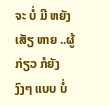ຈະ ບໍ່ ມີ ຫຍັງເສັຽ ຫາຍ ..ຜູ້ ກ່ຽວ ກໍຍັງ ງົງໆ ແບບ ບໍ່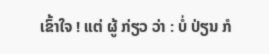ເຂົ້າໃຈ ! ແຕ່ ຜູ້ ກ່ຽວ ວ່າ : ບໍ່ ປ່ຽນ ກໍ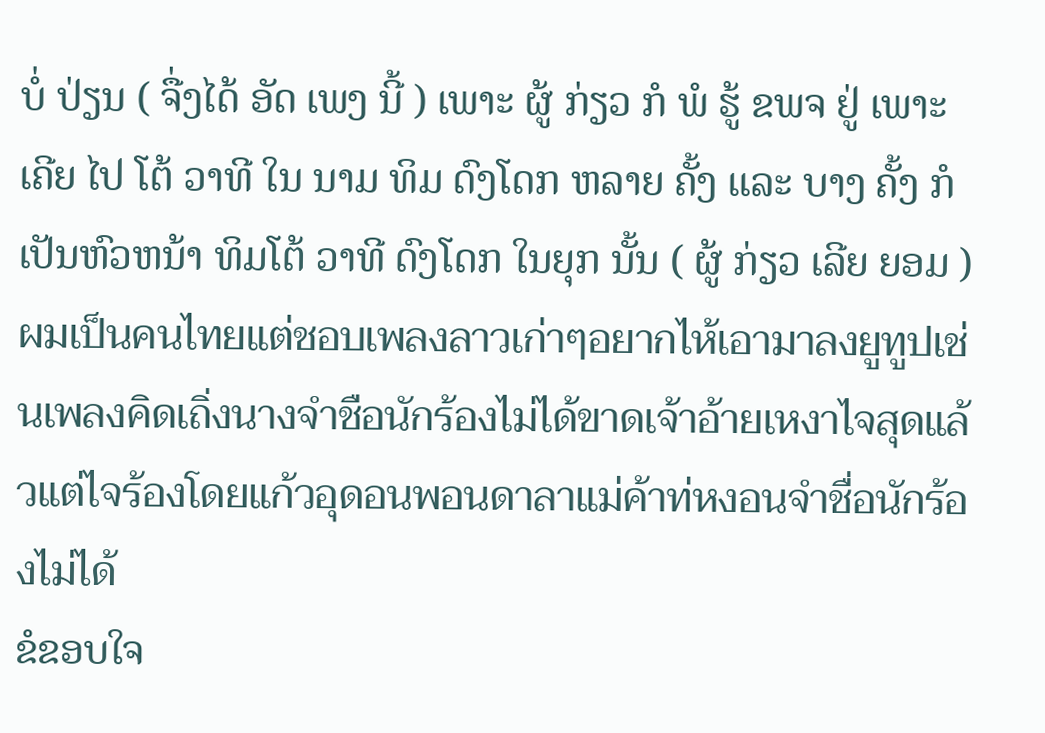ບໍ່ ປ່ຽນ ( ຈື່ງໄດ້ ອັດ ເພງ ນີ້ ) ເພາະ ຜູ້ ກ່ຽວ ກໍ ພໍ ຮູ້ ຂພຈ ຢູ່ ເພາະ ເຄີຍ ໄປ ໂຕ້ ວາທີ ໃນ ນາມ ທິມ ດົງໂດກ ຫລາຍ ຄັ້ງ ແລະ ບາງ ຄັ້ງ ກໍເປັນຫົວຫນ້າ ທິມໂຕ້ ວາທີ ດົງໂດກ ໃນຍຸກ ນັ້ນ ( ຜູ້ ກ່ຽວ ເລີຍ ຍອມ )
ผมเป็นคนไทยแต่ชอบเพลงลาวเก่าๆอยากไห้เอามาลงยูทูปเช่นเพลงคิดเถิ่งนางจำชือนักร้องไม่ได้ขาดเจ้าอ้ายเหงาไจสุดแล้วแต่ไจร้องโดยแก้วอุดอนพอนดาลาแม่ค้าท่หงอนจำชื่อนักร้องไม่ได้
ຂໍຂອບໃຈ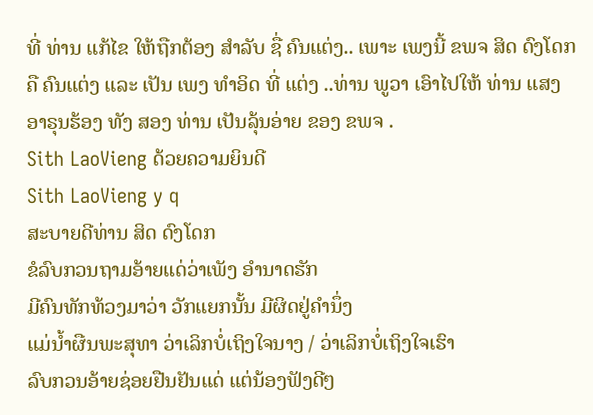ທີ່ ທ່ານ ແກ້ໄຂ ໃຫ້ຖືກຕ້ອງ ສໍາລັບ ຊື່ ຄົນແຕ່ງ.. ເພາະ ເພງນີ້ ຂພຈ ສິດ ດົງໂດກ ຄື ຄົນແຕ່ງ ແລະ ເປັນ ເພງ ທໍາອິດ ທີ່ ແຕ່ງ ..ທ່ານ ພູວາ ເອົາໄປໃຫ້ ທ່ານ ແສງ ອາຣຸນຮ້ອງ ທັງ ສອງ ທ່ານ ເປັນລຸ້ນອ່າຍ ຂອງ ຂພຈ .
Sith LaoVieng ດ້ວຍຄວາມຍິນດີ
Sith LaoVieng y q
ສະບາຍດີທ່ານ ສິດ ດົງໂດກ
ຂໍລົບກວນຖາມອ້າຍແດ່ວ່າເພັງ ອຳນາດຮັກ
ມີຄົນທັກທ້ວງມາວ່າ ວັກແຍກນັ້ນ ມີຜິດຢູ່ຄຳນຶ່ງ
ແມ່ນ້ຳຜືນພະສຸທາ ວ່າເລິກບໍ່ເຖິງໃຈນາງ / ວ່າເລິກບໍ່ເຖິງໃຈເຮົາ
ລົບກວນອ້າຍຊ່ອຍຢືນຢັນແດ່ ແຕ່ນ້ອງຟັງດີໆ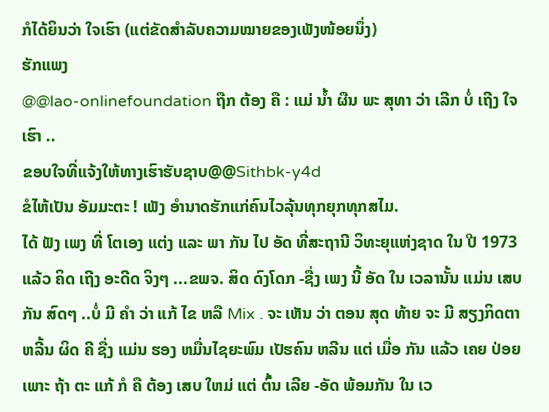ກໍໄດ້ຍິນວ່າ ໃຈເຮົາ (ແຕ່ຂັດສຳລັບຄວາມໝາຍຂອງເພັງໜ້ອຍນຶ່ງ)
ຮັກແພງ
@@lao-onlinefoundation ຖືກ ຕ້ອງ ຄື : ແມ່ ນໍ້າ ຜືນ ພະ ສຸທາ ວ່າ ເລີກ ບໍ່ ເຖີງ ໃຈ ເຮົາ ..
ຂອບໃຈທີ່ແຈ້ງໃຫ້ທາງເຮົາຮັບຊາບ@@Sithbk-y4d
ຂໍໄຫ້ເປັນ ອັມມະຕະ ! ເພັງ ອຳນາດຮັກແກ່ຄົນໄວລຸ້ນທຸກຍຸກທຸກສໄມ.
ໄດ້ ຟັງ ເພງ ທີ່ ໂຕເອງ ແຕ່ງ ແລະ ພາ ກັນ ໄປ ອັດ ທີ່ສະຖານີ ວິທະຍຸແຫ່ງຊາດ ໃນ ປີ 1973 ແລ້ວ ຄິດ ເຖີງ ອະດີດ ຈິງໆ ...ຂພຈ. ສິດ ດົງໂດກ -ຊື່ງ ເພງ ນີ້ ອັດ ໃນ ເວລານັ້ນ ແມ່ນ ເສບກັນ ສົດໆ ..ບໍ່ ມີ ຄໍາ ວ່າ ແກ້ ໄຂ ຫລື Mix . ຈະ ເຫັນ ວ່າ ຕອນ ສຸດ ທ້າຍ ຈະ ມີ ສຽງກິດຕາ ຫລີ້ນ ຜິດ ຄີ ຊື່ງ ແມ່ນ ຮອງ ຫມື່ນໄຊຍະພົມ ເປັຮຄົນ ຫລີນ ແຕ່ ເມື່ອ ກັນ ແລ້ວ ເຄຍ ປ່ອຍ ເພາະ ຖ້າ ຕະ ແກ້ ກໍ ຄື ຕ້ອງ ເສບ ໃຫມ່ ແຕ່ ຕົ້ນ ເລີຍ -ອັດ ພ້ອມກັນ ໃນ ເວ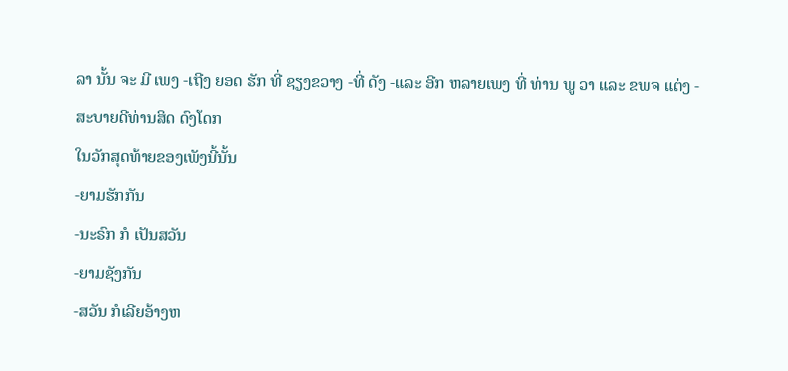ລາ ນັ້ນ ຈະ ມີ ເພງ -ເຖີງ ຍອດ ຮັກ ທີ່ ຊຽງຂວາງ -ທີ່ ດັງ -ແລະ ອີກ ຫລາຍເພງ ທີ່ ທ່ານ ພູ ວາ ແລະ ຂພຈ ແຕ່ງ -
ສະບາຍດີທ່ານສິດ ດົງໂດກ
ໃນວັກສຸດທ້າຍຂອງເພັງນີ້ນັ້ນ
-ຍາມຮັກກັນ
-ນະຣົກ ກໍ ເປັນສວັນ
-ຍາມຊັງກັນ
-ສວັນ ກໍເລີຍອ້າງຫ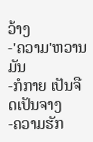ວ້າງ
-'ຄວາມ'ຫວານມັນ
-ກໍກາຍ ເປັນຈືດເປັນຈາງ
-ຄວາມຮັກ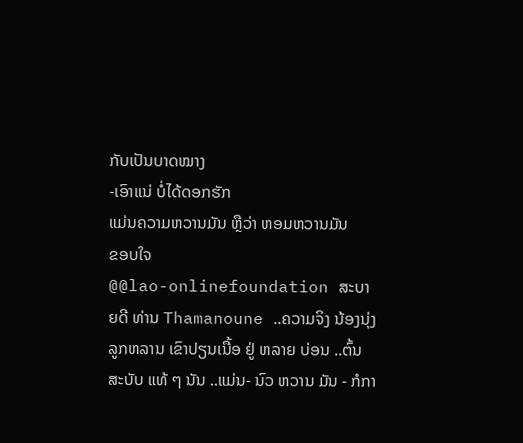ກັບເປັນບາດໝາງ
-ເອົາແນ່ ບໍ່ໄດ້ດອກຮັກ
ແມ່ນຄວາມຫວານມັນ ຫຼືວ່າ ຫອມຫວານມັນ
ຂອບໃຈ
@@lao-onlinefoundation ສະບາຍດີ ທ່ານ Thamanoune ..ຄວາມຈິງ ນ້ອງນຸ່ງ ລູກຫລານ ເຂົາປຽນເນື້ອ ຢູ່ ຫລາຍ ບ່ອນ ..ຕົ້ນສະບັບ ແທ້ ໆ ນັນ ..ແມ່ນ- ນົວ ຫວານ ມັນ - ກໍກາ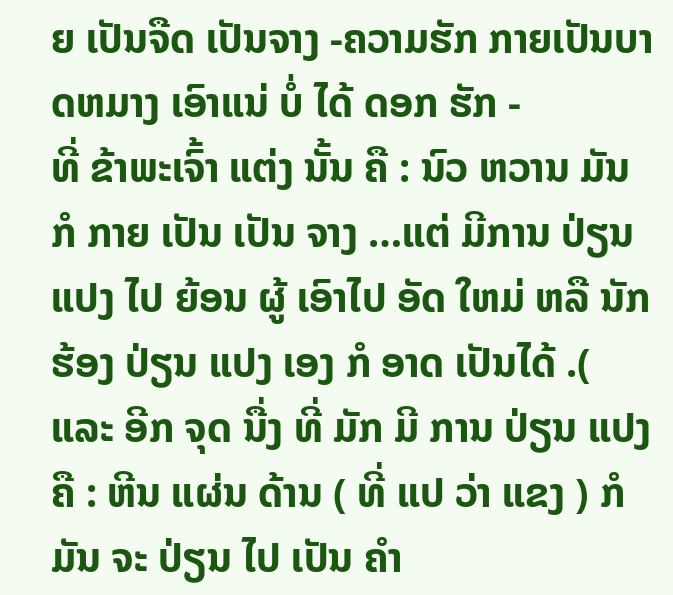ຍ ເປັນຈືດ ເປັນຈາງ -ຄວາມຮັກ ກາຍເປັນບາດຫມາງ ເອົາແນ່ ບໍ່ ໄດ້ ດອກ ຮັກ -
ທີ່ ຂ້າພະເຈົ້າ ແຕ່ງ ນັ້ນ ຄື : ນົວ ຫວານ ມັນ ກໍ ກາຍ ເປັນ ເປັນ ຈາງ …ແຕ່ ມີການ ປ່ຽນ ແປງ ໄປ ຍ້ອນ ຜູ້ ເອົາໄປ ອັດ ໃຫມ່ ຫລື ນັກ ຮ້ອງ ປ່ຽນ ແປງ ເອງ ກໍ ອາດ ເປັນໄດ້ .( ແລະ ອີກ ຈຸດ ນື່ງ ທີ່ ມັກ ມີ ການ ປ່ຽນ ແປງ ຄື : ຫີນ ແຜ່ນ ດ້ານ ( ທີ່ ແປ ວ່າ ແຂງ ) ກໍ ມັນ ຈະ ປ່ຽນ ໄປ ເປັນ ຄໍາ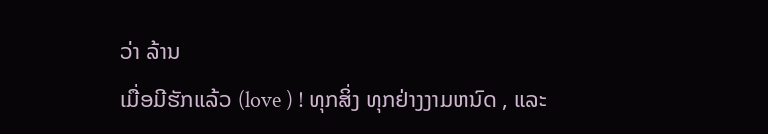ວ່າ ລ້ານ
ເມື່ອມີຮັກແລ້ວ (love ) ! ທຸກສິ່ງ ທຸກຢ່າງງາມຫນົດ , ແລະ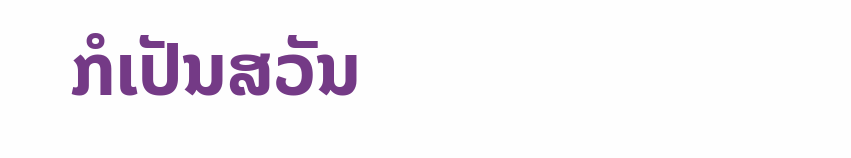ກໍເປັນສວັນ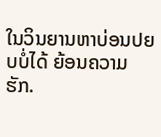ໃນວິນຍານຫາບ່ອນປຍບບໍ່ໄດ້ ຍ້ອນຄວາມຮັກ.